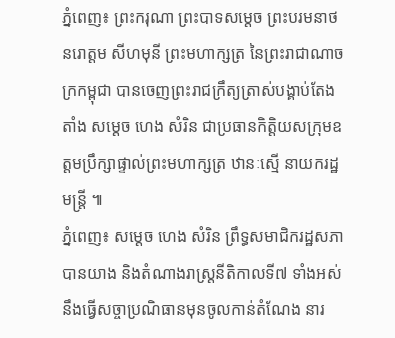ភ្នំពេញ៖ ព្រះករុណា ព្រះបាទសម្តេច ព្រះបរមនាថ នរោត្តម សីហមុនី ព្រះមហាក្សត្រ នៃព្រះរាជាណាចក្រកម្ពុជា បានចេញព្រះរាជក្រឹត្យត្រាស់បង្គាប់តែងតាំង សម្ដេច ហេង សំរិន ជាប្រធានកិត្តិយសក្រុមឧត្តមប្រឹក្សាផ្ទាល់ព្រះមហាក្សត្រ ឋានៈស្មើ នាយករដ្ឋមន្ដ្រី ៕
ភ្នំពេញ៖ សម្ដេច ហេង សំរិន ព្រឹទ្ធសមាជិករដ្ឋសភា បានយាង និងតំណាងរាស្ដ្រនីតិកាលទី៧ ទាំងអស់ នឹងធ្វើសច្ចាប្រណិធានមុនចូលកាន់តំណែង នារ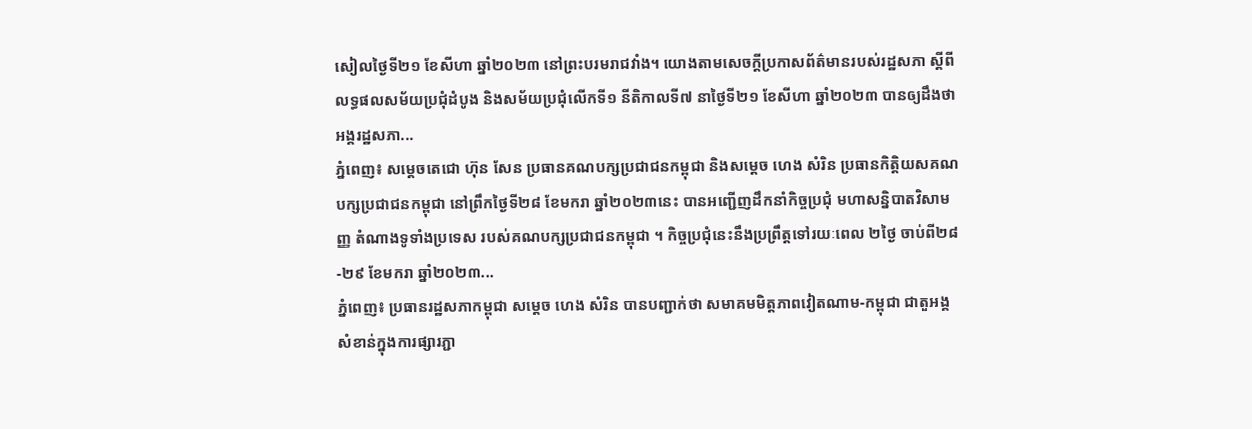សៀលថ្ងៃទី២១ ខែសីហា ឆ្នាំ២០២៣ នៅព្រះបរមរាជវាំង។ យោងតាមសេចក្ដីប្រកាសព័ត៌មានរបស់រដ្ឋសភា ស្ដីពីលទ្ធផលសម័យប្រជុំដំបូង និងសម័យប្រជុំលើកទី១ នីតិកាលទី៧ នាថ្ងៃទី២១ ខែសីហា ឆ្នាំ២០២៣ បានឲ្យដឹងថា អង្គរដ្ឋសភា...
ភ្នំពេញ៖ សម្តេចតេជោ ហ៊ុន សែន ប្រធានគណបក្សប្រជាជនកម្ពុជា និងសម្តេច ហេង សំរិន ប្រធានកិត្តិយសគណបក្សប្រជាជនកម្ពុជា នៅព្រឹកថ្ងៃទី២៨ ខែមករា ឆ្នាំ២០២៣នេះ បានអញ្ជើញដឹកនាំកិច្ចប្រជុំ មហាសន្និបាតវិសាមញ្ញ តំណាងទូទាំងប្រទេស របស់គណបក្សប្រជាជនកម្ពុជា ។ កិច្ចប្រជុំនេះនឹងប្រព្រឹត្តទៅរយៈពេល ២ថ្ងៃ ចាប់ពី២៨-២៩ ខែមករា ឆ្នាំ២០២៣...
ភ្នំពេញ៖ ប្រធានរដ្ឋសភាកម្ពុជា សម្តេច ហេង សំរិន បានបញ្ជាក់ថា សមាគមមិត្តភាពវៀតណាម-កម្ពុជា ជាតួអង្គសំខាន់ក្នុងការផ្សារភ្ជា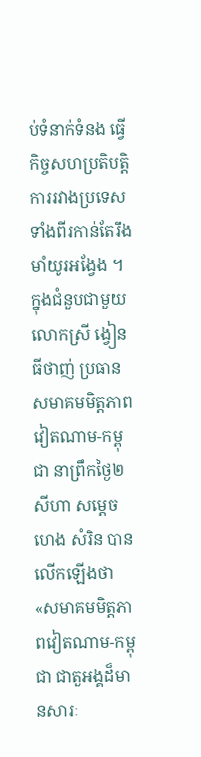ប់ទំនាក់ទំនង ធ្វើកិច្ចសហប្រតិបត្តិការរវាងប្រទេសទាំងពីរកាន់តែរឹងមាំយូរអង្វែង ។ ក្នុងជំនួបជាមួយលោកស្រី ង្វៀន ធីថាញ់ ប្រធានសមាគមមិត្តភាពវៀតណាម-កម្ពុជា នាព្រឹកថ្ងៃ២សីហា សម្តេច ហេង សំរិន បានលើកឡើងថា «សមាគមមិត្តភាពវៀតណាម-កម្ពុជា ជាតួអង្គដ៏មានសារៈ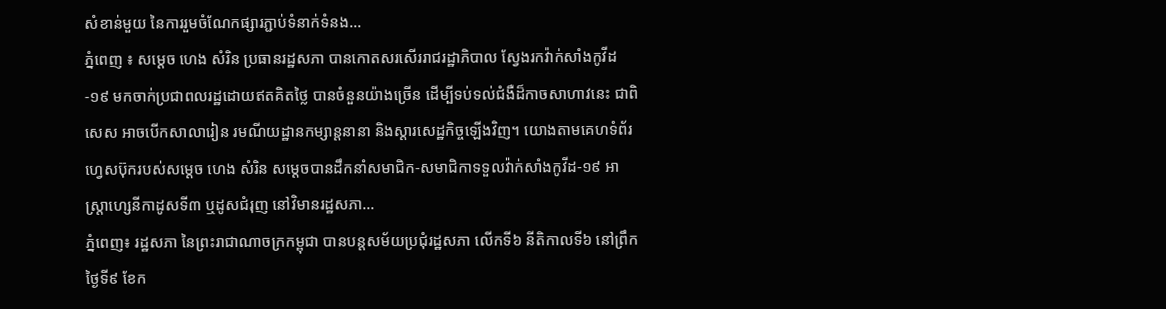សំខាន់មួយ នៃការរួមចំណែកផ្សារភ្ជាប់ទំនាក់ទំនង...
ភ្នំពេញ ៖ សម្ដេច ហេង សំរិន ប្រធានរដ្ឋសភា បានកោតសរសើររាជរដ្ឋាភិបាល ស្វែងរកវ៉ាក់សាំងកូវីដ-១៩ មកចាក់ប្រជាពលរដ្ឋដោយឥតគិតថ្លៃ បានចំនួនយ៉ាងច្រើន ដើម្បីទប់ទល់ជំងឺដ៏កាចសាហាវនេះ ជាពិសេស អាចបើកសាលារៀន រមណីយដ្ឋានកម្សាន្តនានា និងស្តារសេដ្ឋកិច្ចឡើងវិញ។ យោងតាមគេហទំព័រហ្វេសប៊ុករបស់សម្ដេច ហេង សំរិន សម្ដេចបានដឹកនាំសមាជិក-សមាជិកាទទួលវ៉ាក់សាំងកូវីដ-១៩ អាស្រ្តាហ្សេនីកាដូសទី៣ ឬដូសជំរុញ នៅវិមានរដ្ឋសភា...
ភ្នំពេញ៖ រដ្ឋសភា នៃព្រះរាជាណាចក្រកម្ពុជា បានបន្តសម័យប្រជុំរដ្ឋសភា លើកទី៦ នីតិកាលទី៦ នៅព្រឹកថ្ងៃទី៩ ខែក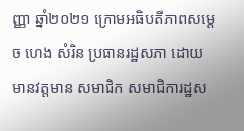ញ្ញា ឆ្នាំ២០២១ ក្រោមអធិបតីភាពសម្ដេច ហេង សំរិន ប្រធានរដ្ឋសភា ដោយមានវត្តមាន សមាជិក សមាជិការដ្ឋស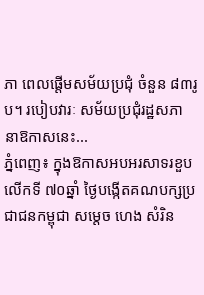ភា ពេលផ្តើមសម័យប្រជុំ ចំនួន ៨៣រូប។ របៀបវារៈ សម័យប្រជុំរដ្ឋសភា នាឱកាសនេះ...
ភ្នំពេញ៖ ក្នុងឱកាសអបអរសាទរខួបលើកទី ៧០ឆ្នាំ ថ្ងៃបង្កើតគណបក្សប្រជាជនកម្ពុជា សម្តេច ហេង សំរិន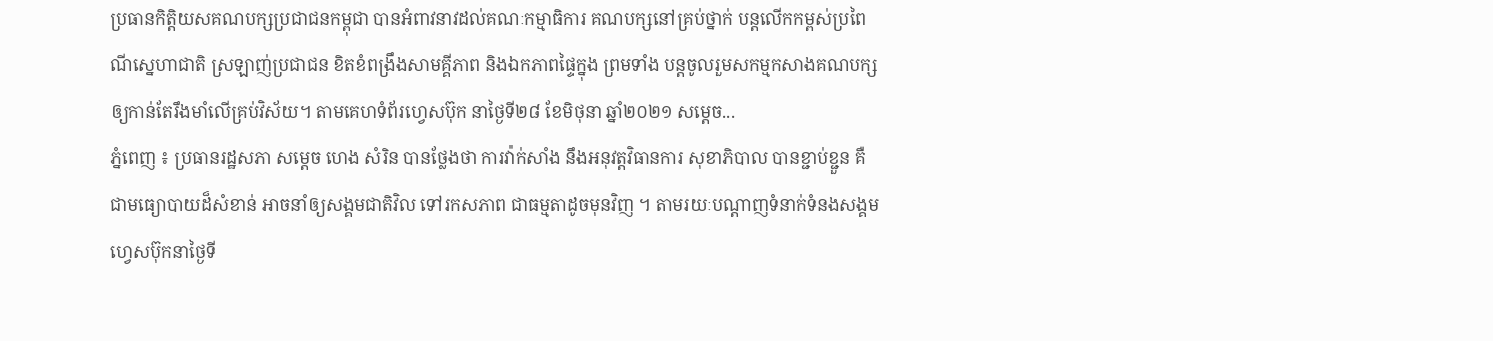ប្រធានកិត្តិយសគណបក្សប្រជាជនកម្ពុជា បានអំពាវនាវដល់គណៈកម្មាធិការ គណបក្សនៅគ្រប់ថ្នាក់ បន្តលើកកម្ពស់ប្រពៃណីស្នេហាជាតិ ស្រឡាញ់ប្រជាជន ខិតខំពង្រឹងសាមគ្គីភាព និងឯកភាពផ្ទៃក្នុង ព្រមទាំង បន្តចូលរួមសកម្មកសាងគណបក្ស ឲ្យកាន់តែរឹងមាំលើគ្រប់វិស័យ។ តាមគេហទំព័រហ្វេសប៊ុក នាថ្ងៃទី២៨ ខែមិថុនា ឆ្នាំ២០២១ សម្ដេច...
ភ្នំពេញ ៖ ប្រធានរដ្ឋសភា សម្ដេច ហេង សំរិន បានថ្លែងថា ការវ៉ាក់សាំង នឹងអនុវត្តវិធានការ សុខាភិបាល បានខ្ជាប់ខ្ជួន គឺជាមធ្យោបាយដ៏សំខាន់ អាចនាំឲ្យសង្គមជាតិវិល ទៅរកសភាព ជាធម្មតាដូចមុនវិញ ។ តាមរយៈបណ្ដាញទំនាក់ទំនងសង្គម ហ្វេសប៊ុកនាថ្ងៃទី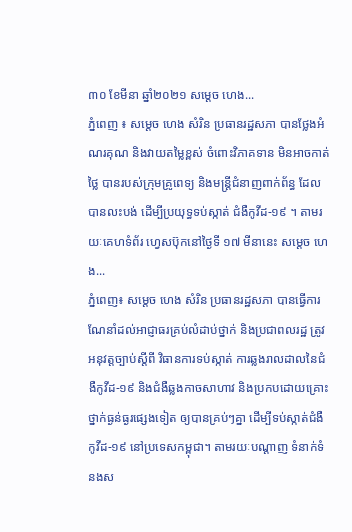៣០ ខែមីនា ឆ្នាំ២០២១ សម្ដេច ហេង...
ភ្នំពេញ ៖ សម្ដេច ហេង សំរិន ប្រធានរដ្ឋសភា បានថ្លែងអំណរគុណ និងវាយតម្លៃខ្ពស់ ចំពោះវិភាគទាន មិនអាចកាត់ថ្លៃ បានរបស់ក្រុមគ្រូពេទ្យ និងមន្រ្តីជំនាញពាក់ព័ន្ធ ដែលបានលះបង់ ដើម្បីប្រយុទ្ធទប់ស្កាត់ ជំងឺកូវីដ-១៩ ។ តាមរយៈគេហទំព័រ ហ្វេសប៊ុកនៅថ្ងៃទី ១៧ មីនានេះ សម្ដេច ហេង...
ភ្នំពេញ៖ សម្ដេច ហេង សំរិន ប្រធានរដ្ឋសភា បានធ្វើការណែនាំដល់អាជ្ញាធរគ្រប់លំដាប់ថ្នាក់ និងប្រជាពលរដ្ឋ ត្រូវអនុវត្តច្បាប់ស្តីពី វិធានការទប់ស្កាត់ ការឆ្លងរាលដាលនៃជំងឺកូវីដ-១៩ និងជំងឺឆ្លងកាចសាហាវ និងប្រកបដោយគ្រោះថ្នាក់ធ្ងន់ធ្ងរផ្សេងទៀត ឲ្យបានគ្រប់ៗគ្នា ដើម្បីទប់ស្កាត់ជំងឺកូវីដ-១៩ នៅប្រទេសកម្ពុជា។ តាមរយៈបណ្ដាញ ទំនាក់ទំនងស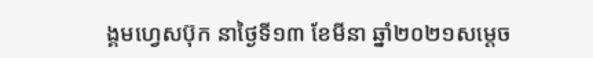ង្គមហ្វេសប៊ុក នាថ្ងៃទី១៣ ខែមីនា ឆ្នាំ២០២១សម្ដេច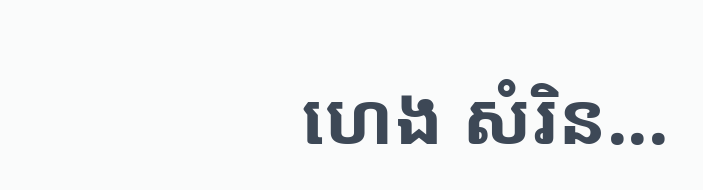ហេង សំរិន...